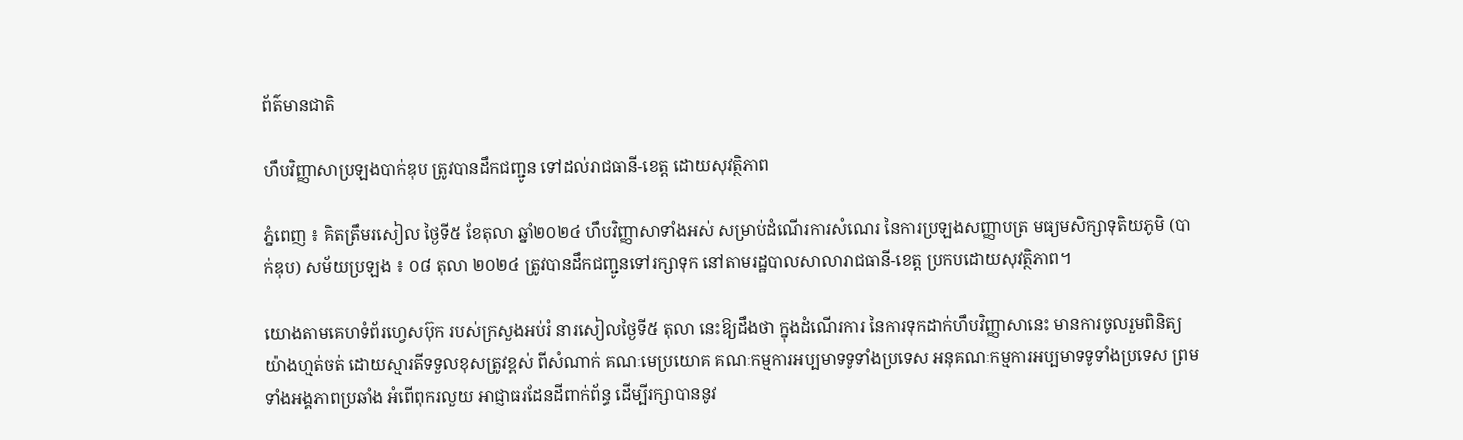ព័ត៌មានជាតិ

ហឹបវិញ្ញាសាប្រឡងបាក់ឌុប ត្រូវបានដឹកជញ្ជូន ទៅដល់រាជធានី-ខេត្ត ដោយសុវត្ថិភាព

ភ្នំពេញ ៖ គិតត្រឹមរសៀល ថ្ងៃទី៥ ខែតុលា ឆ្នាំ២០២៤ ហឹបវិញ្ញាសាទាំងអស់ សម្រាប់ដំណើរការសំណេរ នៃការប្រឡងសញ្ញាបត្រ មធ្យមសិក្សាទុតិយភូមិ (បាក់ឌុប) សម័យប្រឡង ៖ ០៨ តុលា ២០២៤ ត្រូវបានដឹកជញ្ជូនទៅរក្សាទុក នៅតាមរដ្ឋបាលសាលារាជធានី-ខេត្ត ប្រកបដោយសុវត្ថិភាព។

យោងតាមគេហទំព័រហ្វេសប៊ុក របស់ក្រសួងអប់រំ នារសៀលថ្ងៃទី៥ តុលា នេះឱ្យដឹងថា ក្នុងដំណើរការ នៃការទុកដាក់ហឹបវិញ្ញាសានេះ មានការចូលរួមពិនិត្យ យ៉ាងហ្មត់ចត់ ដោយស្មារតីទទួលខុសត្រូវខ្ពស់ ពីសំណាក់ គណៈមេប្រយោគ គណៈកម្មការអប្បមាទទូទាំងប្រទេស អនុគណៈកម្មការអប្បមាទទូទាំងប្រទេស ព្រមទាំងអង្គភាពប្រឆាំង អំពើពុករលួយ អាជ្ញាធរដែនដីពាក់ព័ន្ធ ដើម្បីរក្សាបាននូវ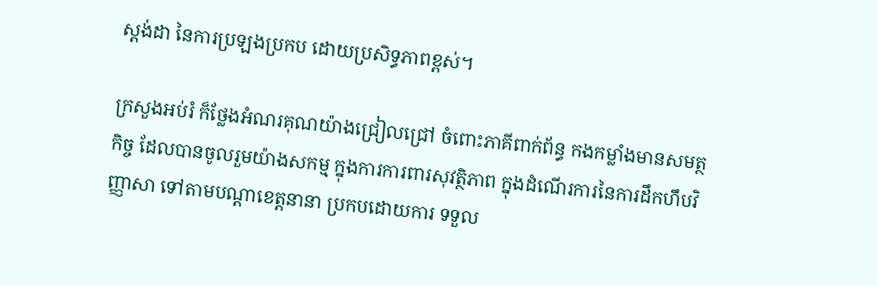ស្តង់ដា នៃការប្រឡងប្រកប ដោយប្រសិទ្ធភាពខ្ពស់។

ក្រសួងអប់រំ ក៏ថ្លែងអំណរគុណយ៉ាងជ្រៀលជ្រៅ ចំពោះភាគីពាក់ព័ន្ធ កងកម្លាំងមានសមត្ថកិច្ច ដែលបានចូលរួមយ៉ាងសកម្ម ក្នុងការការពារសុវត្ថិភាព ក្នុងដំណើរការនៃការដឹកហឹបវិញ្ញាសា ទៅតាមបណ្ដាខេត្តនានា ប្រកបដោយការ ទទួល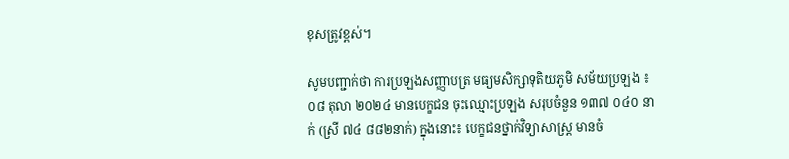ខុសត្រូវខ្ពស់។

សូមបញ្ជាក់ថា ការប្រឡងសញ្ញាបត្រ មធ្យមសិក្សាទុតិយភូមិ សម័យប្រឡង ៖ ០៨ តុលា ២០២៤ មានបេក្ខជន ចុះឈ្មោះប្រឡង សរុបចំនួន ១៣៧ ០៤០ នាក់ (ស្រី ៧៤ ៨៨២នាក់) ក្នុងនោះ៖ បេក្ខជនថ្នាក់វិទ្យាសាស្ត្រ មានចំ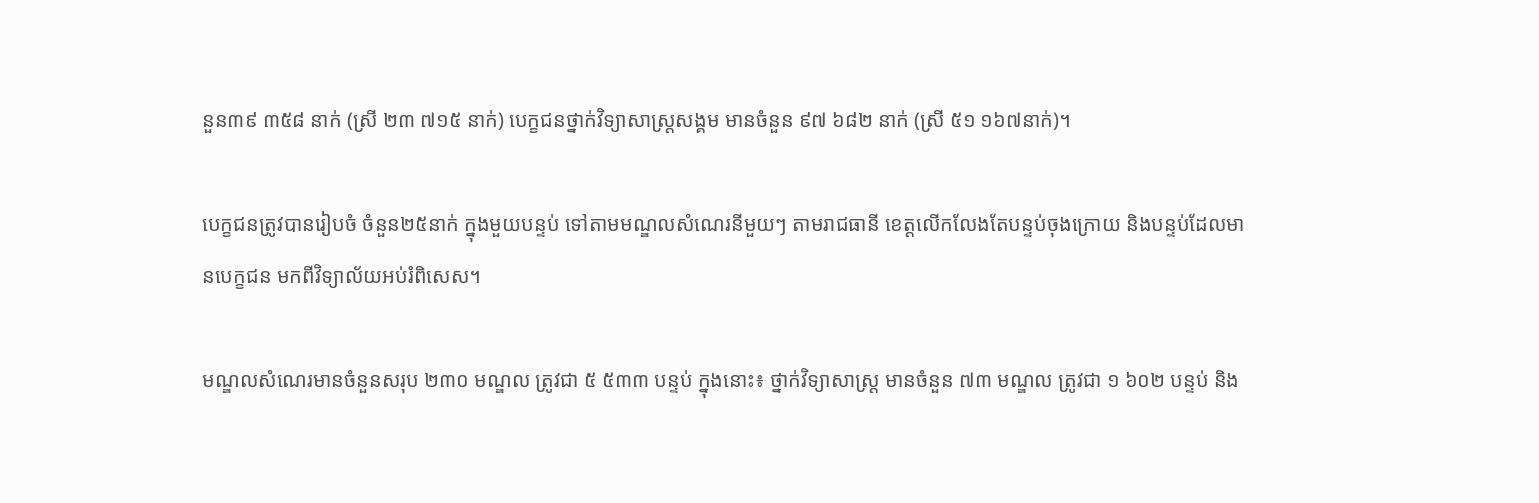នួន៣៩ ៣៥៨ នាក់ (ស្រី ២៣ ៧១៥ នាក់) បេក្ខជនថ្នាក់វិទ្យាសាស្ត្រសង្គម មានចំនួន ៩៧ ៦៨២ នាក់ (ស្រី ៥១ ១៦៧នាក់)។

បេក្ខជនត្រូវបានរៀបចំ ចំនួន២៥នាក់ ក្នុងមួយបន្ទប់ ទៅតាមមណ្ឌលសំណេរនីមួយៗ តាមរាជធានី ខេត្តលើកលែងតែបន្ទប់ចុងក្រោយ និងបន្ទប់ដែលមានបេក្ខជន មកពីវិទ្យាល័យអប់រំពិសេស។

មណ្ឌលសំណេរមានចំនួនសរុប ២៣០ មណ្ឌល ត្រូវជា ៥ ៥៣៣ បន្ទប់ ក្នុងនោះ៖ ថ្នាក់វិទ្យាសាស្ត្រ មានចំនួន ៧៣ មណ្ឌល ត្រូវជា ១ ៦០២ បន្ទប់ និង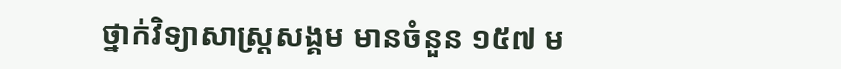ថ្នាក់វិទ្យាសាស្ត្រសង្គម មានចំនួន ១៥៧ ម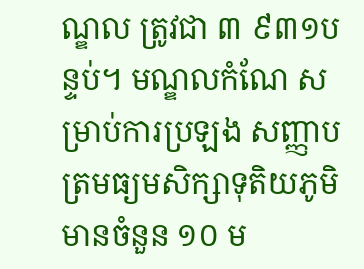ណ្ឌល ត្រូវជា ៣ ៩៣១បន្ទប់។ មណ្ឌលកំណែ សម្រាប់ការប្រឡង សញ្ញាបត្រមធ្យមសិក្សាទុតិយភូមិ មានចំនួន ១០ ម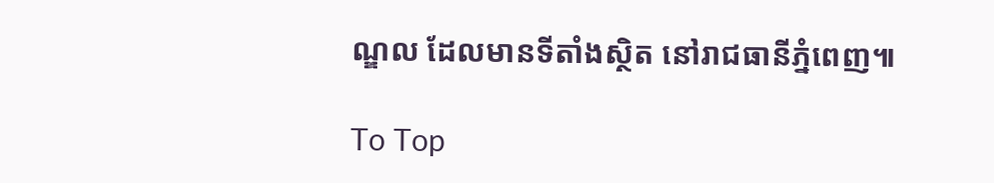ណ្ឌល ដែលមានទីតាំងស្ថិត នៅរាជធានីភ្នំពេញ៕

To Top